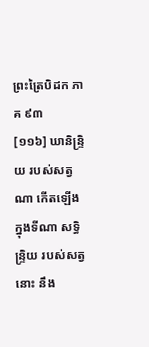ព្រះត្រៃបិដក ភាគ ៩៣
[១១៦] ឃានិន្ទ្រិយ របស់សត្វណា កើតឡើង ក្នុងទីណា សទ្ធិន្ទ្រិយ របស់សត្វនោះ នឹង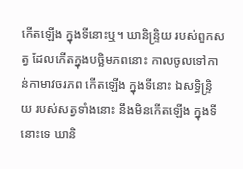កើតឡើង ក្នុងទីនោះឬ។ ឃានិន្ទ្រិយ របស់ពួកសត្វ ដែលកើតក្នុងបច្ឆិមភពនោះ កាលចូលទៅកាន់កាមាវចរភព កើតឡើង ក្នុងទីនោះ ឯសទ្ធិន្ទ្រិយ របស់សត្វទាំងនោះ នឹងមិនកើតឡើង ក្នុងទីនោះទេ ឃានិ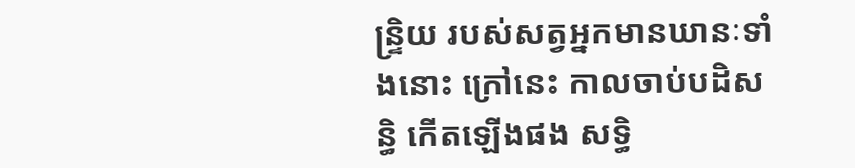ន្ទ្រិយ របស់សត្វអ្នកមានឃានៈទាំងនោះ ក្រៅនេះ កាលចាប់បដិសន្ធិ កើតឡើងផង សទ្ធិ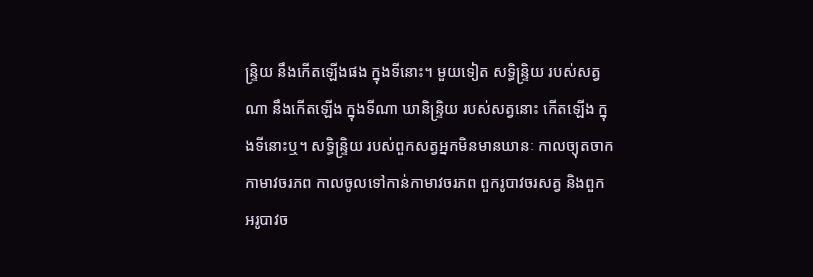ន្ទ្រិយ នឹងកើតឡើងផង ក្នុងទីនោះ។ មួយទៀត សទ្ធិន្ទ្រិយ របស់សត្វណា នឹងកើតឡើង ក្នុងទីណា ឃានិន្ទ្រិយ របស់សត្វនោះ កើតឡើង ក្នុងទីនោះឬ។ សទ្ធិន្ទ្រិយ របស់ពួកសត្វអ្នកមិនមានឃានៈ កាលច្យុតចាកកាមាវចរភព កាលចូលទៅកាន់កាមាវចរភព ពួករូបាវចរសត្វ និងពួកអរូបាវច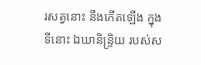រសត្វនោះ នឹងកើតឡើង ក្នុងទីនោះ ឯឃានិន្ទ្រិយ របស់ស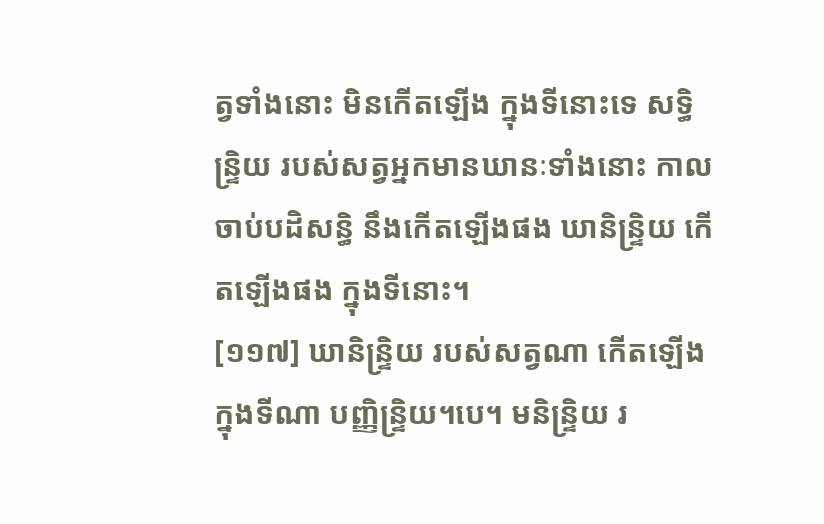ត្វទាំងនោះ មិនកើតឡើង ក្នុងទីនោះទេ សទ្ធិន្ទ្រិយ របស់សត្វអ្នកមានឃានៈទាំងនោះ កាលចាប់បដិសន្ធិ នឹងកើតឡើងផង ឃានិន្ទ្រិយ កើតឡើងផង ក្នុងទីនោះ។
[១១៧] ឃានិន្ទ្រិយ របស់សត្វណា កើតឡើង ក្នុងទីណា បញ្ញិន្ទ្រិយ។បេ។ មនិន្ទ្រិយ រ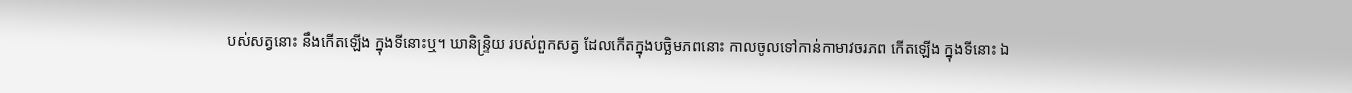បស់សត្វនោះ នឹងកើតឡើង ក្នុងទីនោះឬ។ ឃានិន្ទ្រិយ របស់ពួកសត្វ ដែលកើតក្នុងបច្ឆិមភពនោះ កាលចូលទៅកាន់កាមាវចរភព កើតឡើង ក្នុងទីនោះ ឯ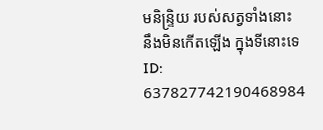មនិន្ទ្រិយ របស់សត្វទាំងនោះ នឹងមិនកើតឡើង ក្នុងទីនោះទេ
ID: 637827742190468984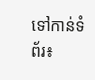ទៅកាន់ទំព័រ៖